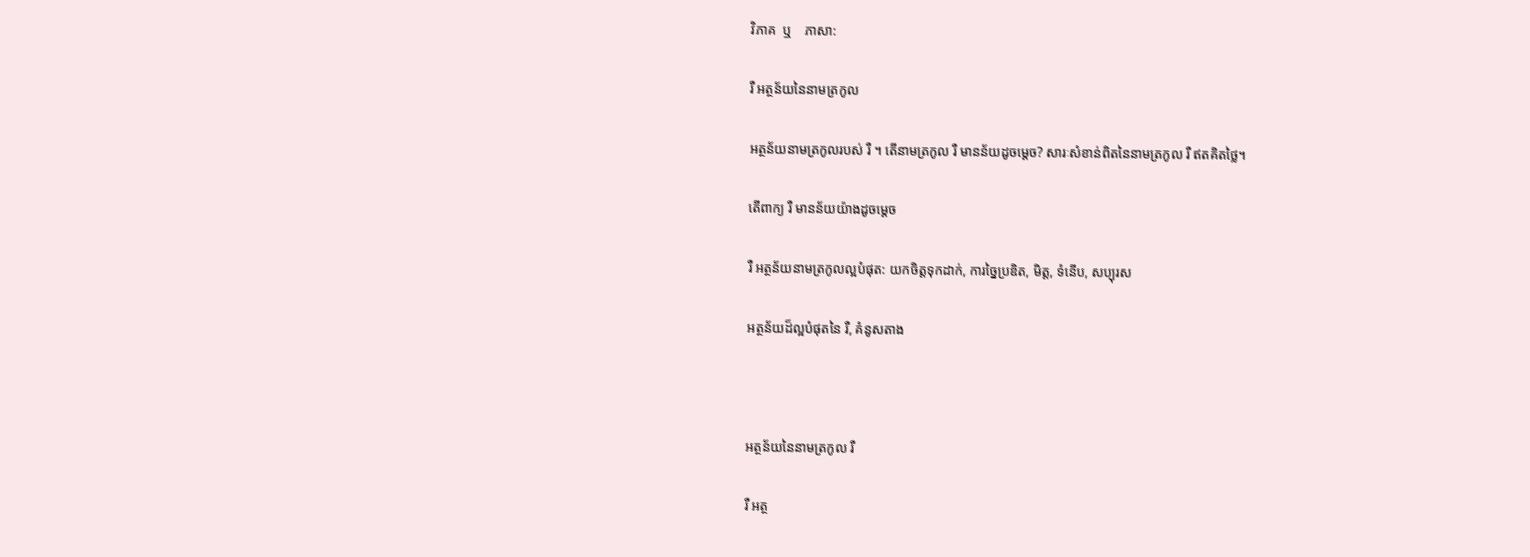វិភាគ  ឬ    ភាសា:

រឺ អត្ថន័យនៃនាមត្រកូល

អត្ថន័យនាមត្រកូលរបស់ រឺ ។ តើនាមត្រកូល រឺ មានន័យដូចម្តេច? សារៈសំខាន់ពិតនៃនាមត្រកូល រឺ ឥតគិតថ្លៃ។

តើពាក្យ រឺ មានន័យយ៉ាងដូចម្ដេច

រឺ អត្ថន័យនាមត្រកូលល្អបំផុត: យកចិត្តទុកដាក់, ការច្នៃប្រឌិត, មិត្ត, ទំនើប, សប្បុរស

អត្ថន័យដ៏ល្អបំផុតនៃ រឺ, គំនូសតាង



អត្ថន័យនៃនាមត្រកូល រឺ

រឺ អត្ថ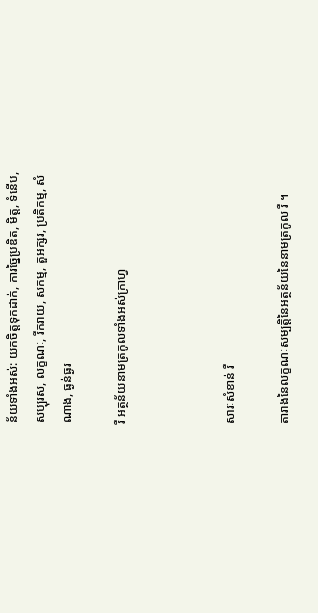ន័យទាំងអស់: យកចិត្តទុកដាក់, ការច្នៃប្រឌិត, មិត្ត, ទំនើប, សប្បុរស, លក្ខណៈ, រីករាយ, សកម្ម, តួអក្សរ, ប្រតិកម្ម, សំណាង, ធ្ងន់ធ្ងរ

រឺ អត្ថន័យនាមត្រកូលទាំងអស់ក្រាហ្វ



សារៈសំខាន់ រឺ

តារាងនៃលក្ខណៈសម្បត្តិនៃអត្ថន័យនៃនាមត្រកូល រឺ ។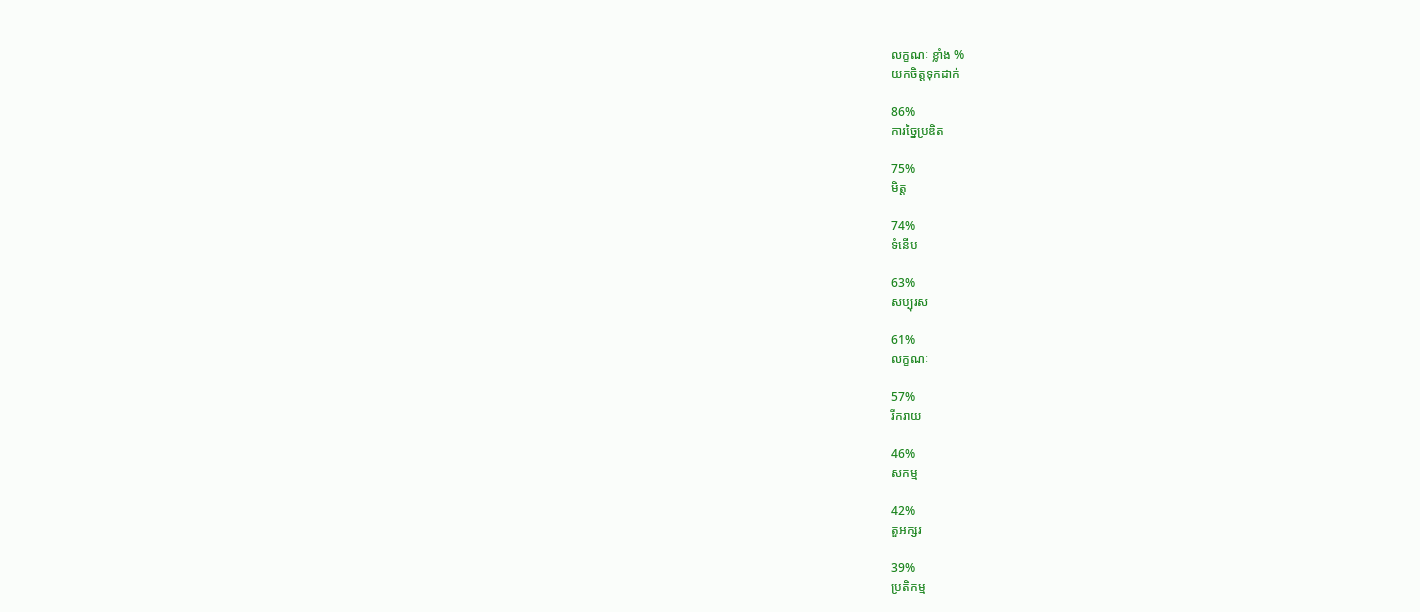លក្ខណៈ ខ្លាំង %
យកចិត្តទុកដាក់

86%
ការច្នៃប្រឌិត

75%
មិត្ត

74%
ទំនើប

63%
សប្បុរស

61%
លក្ខណៈ

57%
រីករាយ

46%
សកម្ម

42%
តួអក្សរ

39%
ប្រតិកម្ម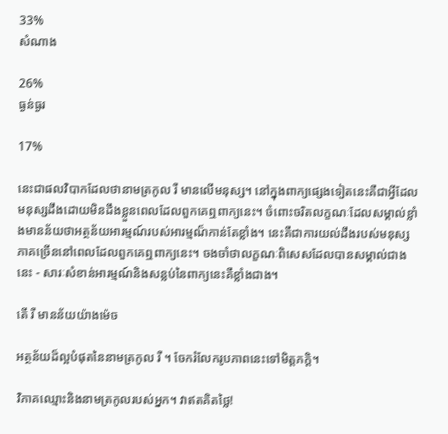33%
សំណាង

26%
ធ្ងន់ធ្ងរ

17%

នេះជាផលវិបាកដែលថានាមត្រកូល រឺ មានលើមនុស្ស។ នៅក្នុងពាក្យផ្សេងទៀតនេះគឺជាអ្វីដែលមនុស្សដឹងដោយមិនដឹងខ្លួនពេលដែលពួកគេឮពាក្យនេះ។ ចំពោះចរិតលក្ខណៈដែលសម្គាល់ខ្លាំងមានន័យថាអត្ថន័យអារម្មណ៍របស់អារម្មណ៏កាន់តែខ្លាំង។ នេះគឺជាការយល់ដឹងរបស់មនុស្សភាគច្រើននៅពេលដែលពួកគេឮពាក្យនេះ។ ចងចាំថាលក្ខណៈពិសេសដែលបានសម្គាល់ជាងនេះ - សារៈសំខាន់អារម្មណ៍និងសន្លប់នៃពាក្យនេះគឺខ្លាំងជាង។

តើ រឺ មានន័យយ៉ាងម៉េច

អត្ថន័យដ៏ល្អបំផុតនៃនាមត្រកូល រឺ ។ ចែករំលែករូបភាពនេះទៅមិត្តភក្តិ។

វិភាគឈ្មោះនិងនាមត្រកូលរបស់អ្នក។ វាឥតគិតថ្លៃ!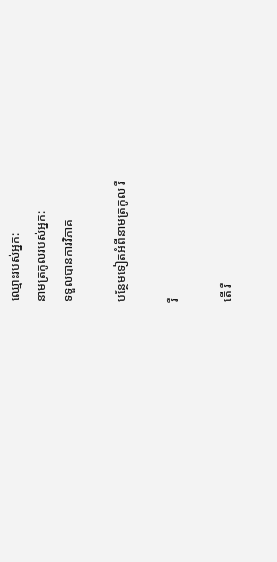ឈ្មោះរបស់អ្នក:
នាមត្រកូលរបស់អ្នក:
ទទួលបានការវិភាគ

បន្ថែមទៀតអំពីនាមត្រកូល រឺ

រឺ

តើ រឺ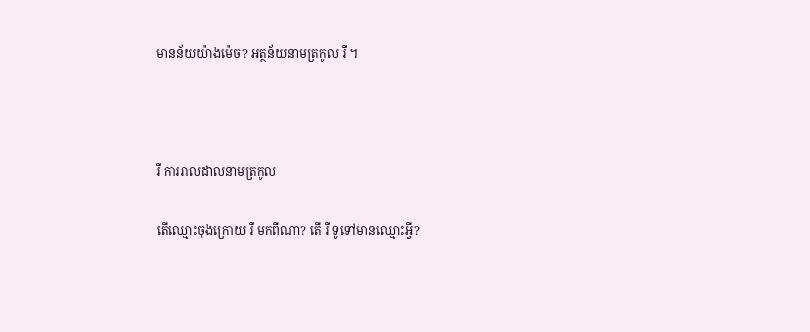មានន័យយ៉ាងម៉េច? អត្ថន័យនាមត្រកូល រឺ ។



រឺ ការរាលដាលនាមត្រកូល

តើឈ្មោះចុងក្រោយ រឺ មកពីណា? តើ រឺ ទូទៅមានឈ្មោះអ្វី?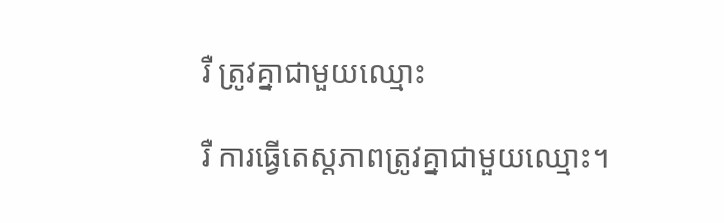រឺ ត្រូវគ្នាជាមួយឈ្មោះ

រឺ ការធ្វើតេស្តភាពត្រូវគ្នាជាមួយឈ្មោះ។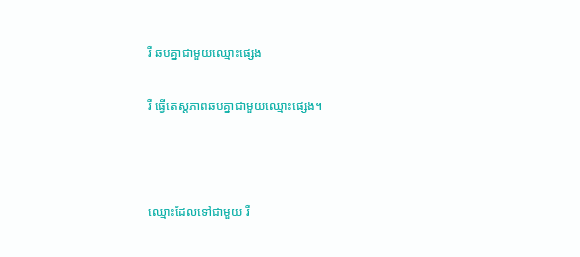រឺ ឆបគ្នាជាមួយឈ្មោះផ្សេង

រឺ ធ្វើតេស្តភាពឆបគ្នាជាមួយឈ្មោះផ្សេង។



ឈ្មោះដែលទៅជាមួយ រឺ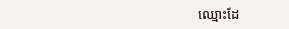ឈ្មោះដែ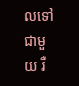លទៅជាមួយ រឺ